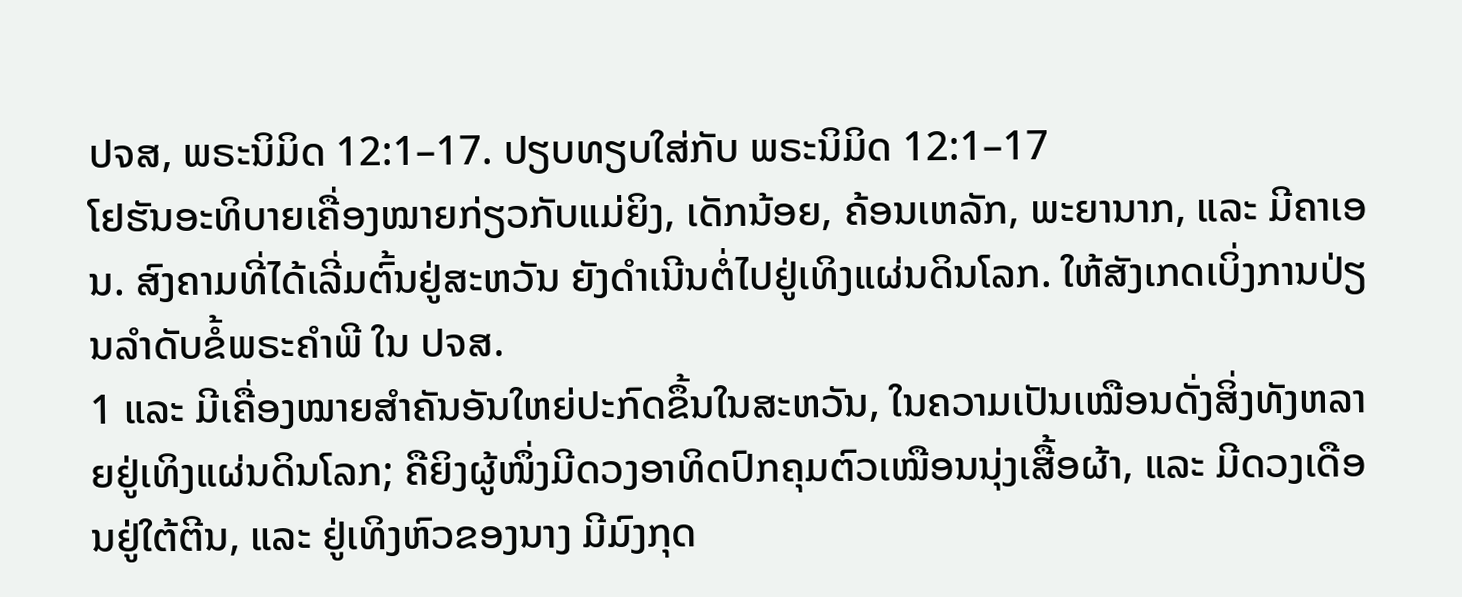ປຈສ, ພຣະນິມິດ 12:1–17. ປຽບທຽບໃສ່ກັບ ພຣະນິມິດ 12:1–17
ໂຢຮັນອະທິບາຍເຄື່ອງໝາຍກ່ຽວກັບແມ່ຍິງ, ເດັກນ້ອຍ, ຄ້ອນເຫລັກ, ພະຍານາກ, ແລະ ມີຄາເອນ. ສົງຄາມທີ່ໄດ້ເລີ່ມຕົ້ນຢູ່ສະຫວັນ ຍັງດຳເນີນຕໍ່ໄປຢູ່ເທິງແຜ່ນດິນໂລກ. ໃຫ້ສັງເກດເບິ່ງການປ່ຽນລຳດັບຂໍ້ພຣະຄຳພີ ໃນ ປຈສ.
1 ແລະ ມີເຄື່ອງໝາຍສຳຄັນອັນໃຫຍ່ປະກົດຂຶ້ນໃນສະຫວັນ, ໃນຄວາມເປັນເໝືອນດັ່ງສິ່ງທັງຫລາຍຢູ່ເທິງແຜ່ນດິນໂລກ; ຄືຍິງຜູ້ໜຶ່ງມີດວງອາທິດປົກຄຸມຕົວເໝືອນນຸ່ງເສື້ອຜ້າ, ແລະ ມີດວງເດືອນຢູ່ໃຕ້ຕີນ, ແລະ ຢູ່ເທິງຫົວຂອງນາງ ມີມົງກຸດ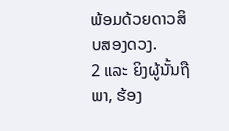ພ້ອມດ້ວຍດາວສິບສອງດວງ.
2 ແລະ ຍິງຜູ້ນັ້ນຖືພາ, ຮ້ອງ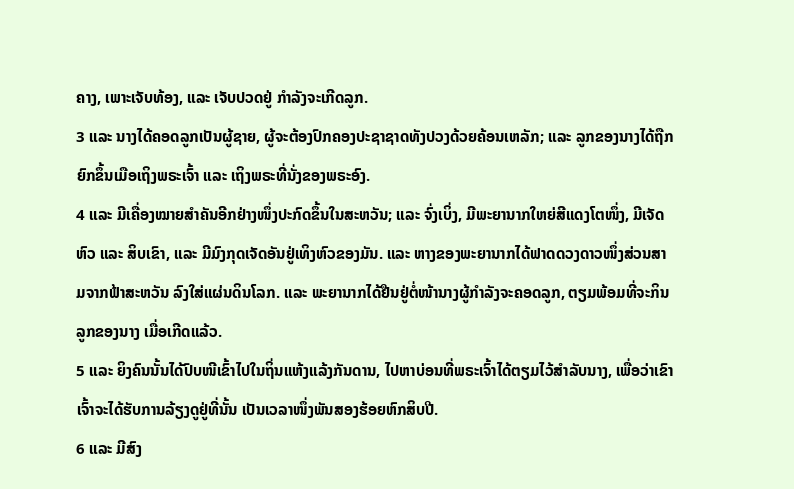ຄາງ, ເພາະເຈັບທ້ອງ, ແລະ ເຈັບປວດຢູ່ ກຳລັງຈະເກີດລູກ.
3 ແລະ ນາງໄດ້ຄອດລູກເປັນຜູ້ຊາຍ, ຜູ້ຈະຕ້ອງປົກຄອງປະຊາຊາດທັງປວງດ້ວຍຄ້ອນເຫລັກ; ແລະ ລູກຂອງນາງໄດ້ຖືກຍົກຂຶ້ນເມືອເຖິງພຣະເຈົ້າ ແລະ ເຖິງພຣະທີ່ນັ່ງຂອງພຣະອົງ.
4 ແລະ ມີເຄື່ອງໝາຍສຳຄັນອີກຢ່າງໜຶ່ງປະກົດຂຶ້ນໃນສະຫວັນ; ແລະ ຈົ່ງເບິ່ງ, ມີພະຍານາກໃຫຍ່ສີແດງໂຕໜຶ່ງ, ມີເຈັດຫົວ ແລະ ສິບເຂົາ, ແລະ ມີມົງກຸດເຈັດອັນຢູ່ເທິງຫົວຂອງມັນ. ແລະ ຫາງຂອງພະຍານາກໄດ້ຟາດດວງດາວໜຶ່ງສ່ວນສາມຈາກຟ້າສະຫວັນ ລົງໃສ່ແຜ່ນດິນໂລກ. ແລະ ພະຍານາກໄດ້ຢືນຢູ່ຕໍ່ໜ້ານາງຜູ້ກຳລັງຈະຄອດລູກ, ຕຽມພ້ອມທີ່ຈະກິນລູກຂອງນາງ ເມື່ອເກີດແລ້ວ.
5 ແລະ ຍິງຄົນນັ້ນໄດ້ປົບໜີເຂົ້າໄປໃນຖິ່ນແຫ້ງແລ້ງກັນດານ, ໄປຫາບ່ອນທີ່ພຣະເຈົ້າໄດ້ຕຽມໄວ້ສຳລັບນາງ, ເພື່ອວ່າເຂົາເຈົ້າຈະໄດ້ຮັບການລ້ຽງດູຢູ່ທີ່ນັ້ນ ເປັນເວລາໜຶ່ງພັນສອງຮ້ອຍຫົກສິບປີ.
6 ແລະ ມີສົງ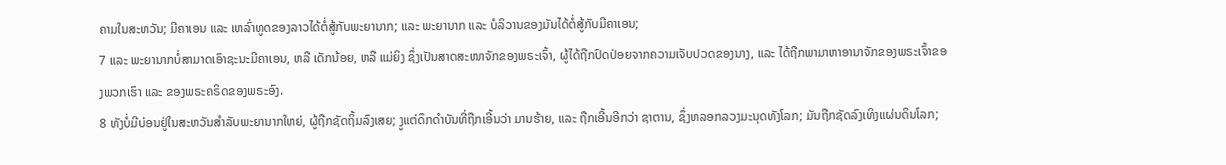ຄາມໃນສະຫວັນ; ມີຄາເອນ ແລະ ເຫລົ່າທູດຂອງລາວໄດ້ຕໍ່ສູ້ກັບພະຍານາກ; ແລະ ພະຍານາກ ແລະ ບໍລິວານຂອງມັນໄດ້ຕໍ່ສູ້ກັບມີຄາເອນ;
7 ແລະ ພະຍານາກບໍ່ສາມາດເອົາຊະນະມີຄາເອນ, ຫລື ເດັກນ້ອຍ, ຫລື ແມ່ຍິງ ຊຶ່ງເປັນສາດສະໜາຈັກຂອງພຣະເຈົ້າ, ຜູ້ໄດ້ຖືກປົດປ່ອຍຈາກຄວາມເຈັບປວດຂອງນາງ, ແລະ ໄດ້ຖືກພາມາຫາອານາຈັກຂອງພຣະເຈົ້າຂອງພວກເຮົາ ແລະ ຂອງພຣະຄຣິດຂອງພຣະອົງ.
8 ທັງບໍ່ມີບ່ອນຢູ່ໃນສະຫວັນສຳລັບພະຍານາກໃຫຍ່, ຜູ້ຖືກຊັດຖິ້ມລົງເສຍ; ງູແຕ່ດຶກດຳບັນທີ່ຖືກເອີ້ນວ່າ ມານຮ້າຍ, ແລະ ຖືກເອີ້ນອີກວ່າ ຊາຕານ, ຊຶ່ງຫລອກລວງມະນຸດທັງໂລກ; ມັນຖືກຊັດລົງເທິງແຜ່ນດິນໂລກ;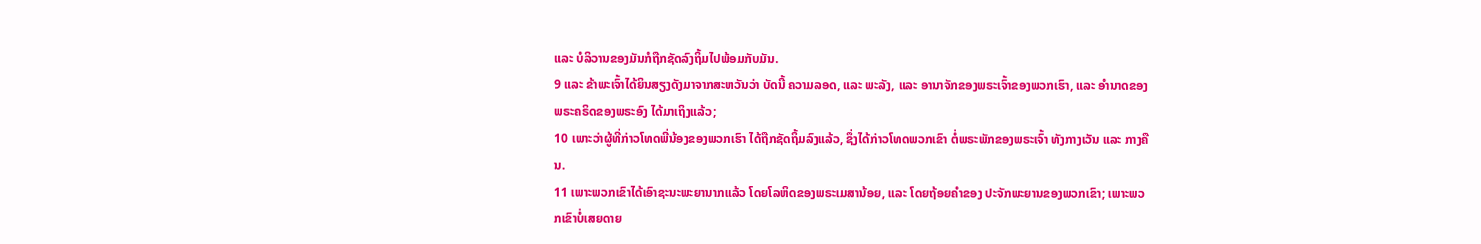ແລະ ບໍລິວານຂອງມັນກໍຖືກຊັດລົງຖິ້ມໄປພ້ອມກັບມັນ.
9 ແລະ ຂ້າພະເຈົ້າໄດ້ຍິນສຽງດັງມາຈາກສະຫວັນວ່າ ບັດນີ້ ຄວາມລອດ, ແລະ ພະລັງ, ແລະ ອານາຈັກຂອງພຣະເຈົ້າຂອງພວກເຮົາ, ແລະ ອຳນາດຂອງພຣະຄຣິດຂອງພຣະອົງ ໄດ້ມາເຖິງແລ້ວ;
10 ເພາະວ່າຜູ້ທີ່ກ່າວໂທດພີ່ນ້ອງຂອງພວກເຮົາ ໄດ້ຖືກຊັດຖິ້ມລົງແລ້ວ, ຊຶ່ງໄດ້ກ່າວໂທດພວກເຂົາ ຕໍ່ພຣະພັກຂອງພຣະເຈົ້າ ທັງກາງເວັນ ແລະ ກາງຄືນ.
11 ເພາະພວກເຂົາໄດ້ເອົາຊະນະພະຍານາກແລ້ວ ໂດຍໂລຫິດຂອງພຣະເມສານ້ອຍ, ແລະ ໂດຍຖ້ອຍຄຳຂອງ ປະຈັກພະຍານຂອງພວກເຂົາ; ເພາະພວກເຂົາບໍ່ເສຍດາຍ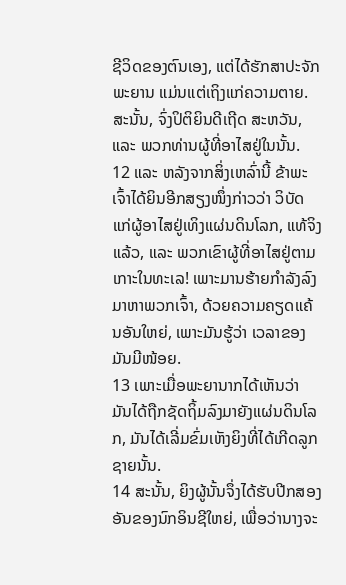ຊີວິດຂອງຕົນເອງ, ແຕ່ໄດ້ຮັກສາປະຈັກພະຍານ ແມ່ນແຕ່ເຖິງແກ່ຄວາມຕາຍ. ສະນັ້ນ, ຈົ່ງປິຕິຍິນດີເຖີດ ສະຫວັນ, ແລະ ພວກທ່ານຜູ້ທີ່ອາໄສຢູ່ໃນນັ້ນ.
12 ແລະ ຫລັງຈາກສິ່ງເຫລົ່ານີ້ ຂ້າພະເຈົ້າໄດ້ຍິນອີກສຽງໜຶ່ງກ່າວວ່າ ວິບັດແກ່ຜູ້ອາໄສຢູ່ເທິງແຜ່ນດິນໂລກ, ແທ້ຈິງແລ້ວ, ແລະ ພວກເຂົາຜູ້ທີ່ອາໄສຢູ່ຕາມເກາະໃນທະເລ! ເພາະມານຮ້າຍກຳລັງລົງມາຫາພວກເຈົ້າ, ດ້ວຍຄວາມຄຽດແຄ້ນອັນໃຫຍ່, ເພາະມັນຮູ້ວ່າ ເວລາຂອງມັນມີໜ້ອຍ.
13 ເພາະເມື່ອພະຍານາກໄດ້ເຫັນວ່າ ມັນໄດ້ຖືກຊັດຖິ້ມລົງມາຍັງແຜ່ນດິນໂລກ, ມັນໄດ້ເລີ່ມຂົ່ມເຫັງຍິງທີ່ໄດ້ເກີດລູກຊາຍນັ້ນ.
14 ສະນັ້ນ, ຍິງຜູ້ນັ້ນຈຶ່ງໄດ້ຮັບປີກສອງອັນຂອງນົກອິນຊີໃຫຍ່, ເພື່ອວ່ານາງຈະ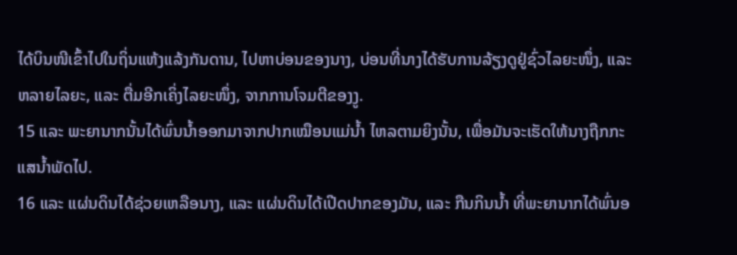ໄດ້ບິນໜີເຂົ້າໄປໃນຖິ່ນແຫ້ງແລ້ງກັນດານ, ໄປຫາບ່ອນຂອງນາງ, ບ່ອນທີ່ນາງໄດ້ຮັບການລ້ຽງດູຢູ່ຊົ່ວໄລຍະໜຶ່ງ, ແລະ ຫລາຍໄລຍະ, ແລະ ຕື່ມອີກເຄິ່ງໄລຍະໜຶ່ງ, ຈາກການໂຈມຕີຂອງງູ.
15 ແລະ ພະຍານາກນັ້ນໄດ້ພົ່ນນ້ຳອອກມາຈາກປາກເໝືອນແມ່ນ້ຳ ໄຫລຕາມຍິງນັ້ນ, ເພື່ອມັນຈະເຮັດໃຫ້ນາງຖືກກະແສນ້ຳພັດໄປ.
16 ແລະ ແຜ່ນດິນໄດ້ຊ່ວຍເຫລືອນາງ, ແລະ ແຜ່ນດິນໄດ້ເປີດປາກຂອງມັນ, ແລະ ກືນກິນນ້ຳ ທີ່ພະຍານາກໄດ້ພົ່ນອ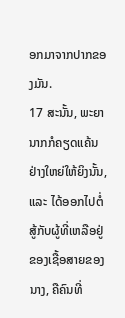ອກມາຈາກປາກຂອງມັນ.
17 ສະນັ້ນ, ພະຍານາກກໍຄຽດແຄ້ນຢ່າງໃຫຍ່ໃຫ້ຍິງນັ້ນ, ແລະ ໄດ້ອອກໄປຕໍ່ສູ້ກັບຜູ້ທີ່ເຫລືອຢູ່ຂອງເຊື້ອສາຍຂອງນາງ, ຄືຄົນທີ່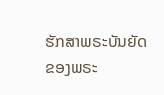ຮັກສາພຣະບັນຍັດຂອງພຣະ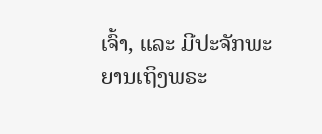ເຈົ້າ, ແລະ ມີປະຈັກພະຍານເຖິງພຣະ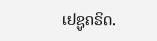ເຢຊູຄຣິດ.